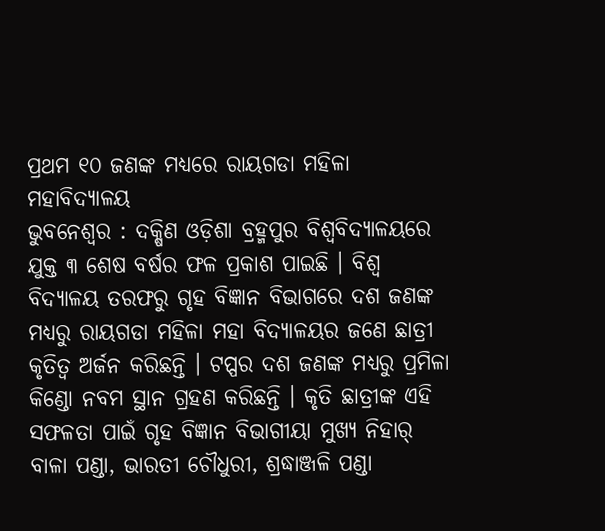ପ୍ରଥମ ୧୦ ଜଣଙ୍କ ମଧ୍ୟରେ ରାୟଗଡା ମହିଳା ମହାବିଦ୍ୟାଳୟ
ଭୁବନେଶ୍ୱର : ଦକ୍ଷିଣ ଓଡ଼ିଶା ବ୍ରହ୍ମପୁର ବିଶ୍ୱବିଦ୍ୟାଳୟରେ ଯୁକ୍ତ ୩ ଶେଷ ବର୍ଷର ଫଳ ପ୍ରକାଶ ପାଇଛି । ବିଶ୍ୱ ବିଦ୍ୟାଳୟ ତରଫରୁ ଗୃହ ବିଜ୍ଞାନ ବିଭାଗରେ ଦଶ ଜଣଙ୍କ ମଧ୍ୟରୁ ରାୟଗଡା ମହିଳା ମହା ବିଦ୍ୟାଳୟର ଜଣେ ଛାତ୍ରୀ କୃତିତ୍ୱ ଅର୍ଜନ କରିଛନ୍ତି । ଟପ୍ପର ଦଶ ଜଣଙ୍କ ମଧ୍ୟରୁ ପ୍ରମିଳା କିଣ୍ଡୋ ନବମ ସ୍ଥାନ ଗ୍ରହଣ କରିଛନ୍ତି । କୃତି ଛାତ୍ରୀଙ୍କ ଏହି ସଫଳତା ପାଇଁ ଗୃହ ବିଜ୍ଞାନ ବିଭାଗୀୟା ମୁଖ୍ୟ ନିହାର୍ ବାଳା ପଣ୍ଡା, ଭାରତୀ ଚୌଧୁରୀ, ଶ୍ରଦ୍ଧାଞ୍ଜଳି ପଣ୍ଡା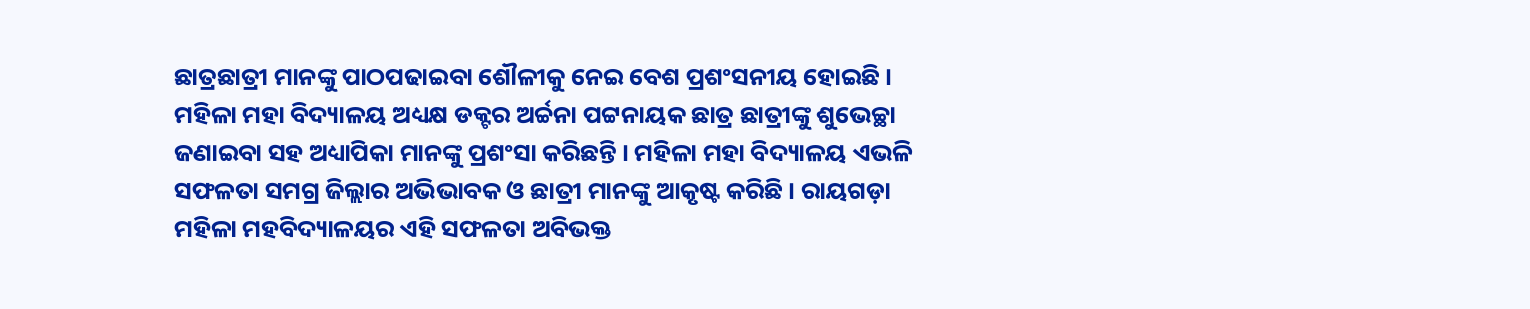ଛାତ୍ରଛାତ୍ରୀ ମାନଙ୍କୁ ପାଠପଢାଇବା ଶୌଳୀକୁ ନେଇ ବେଶ ପ୍ରଶଂସନୀୟ ହୋଇଛି । ମହିଳା ମହା ବିଦ୍ୟାଳୟ ଅଧ୍ୟକ୍ଷ ଡକ୍ଟର ଅର୍ଚ୍ଚନା ପଟ୍ଟନାୟକ ଛାତ୍ର ଛାତ୍ରୀଙ୍କୁ ଶୁଭେଚ୍ଛା ଜଣାଇବା ସହ ଅଧ୍ୟାପିକା ମାନଙ୍କୁ ପ୍ରଶଂସା କରିଛନ୍ତି । ମହିଳା ମହା ବିଦ୍ୟାଳୟ ଏଭଳି ସଫଳତା ସମଗ୍ର ଜିଲ୍ଲାର ଅଭିଭାବକ ଓ ଛାତ୍ରୀ ମାନଙ୍କୁ ଆକୃଷ୍ଟ କରିଛି । ରାୟଗଡ଼ା ମହିଳା ମହବିଦ୍ୟାଳୟର ଏହି ସଫଳତା ଅବିଭକ୍ତ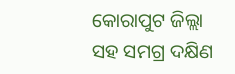କୋରାପୁଟ ଜିଲ୍ଲା ସହ ସମଗ୍ର ଦକ୍ଷିଣ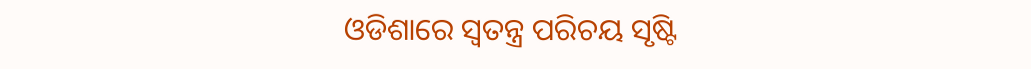ଓଡିଶାରେ ସ୍ୱତନ୍ତ୍ର ପରିଚୟ ସୃଷ୍ଟି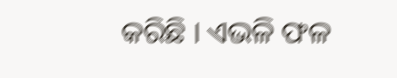କରିଛି । ଏଭଳି ଫଳ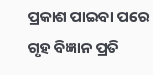ପ୍ରକାଶ ପାଇବା ପରେ ଗୃହ ବିଜ୍ଞାନ ପ୍ରତି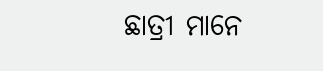ଛାତ୍ରୀ ମାନେ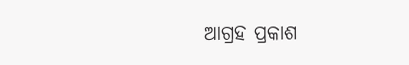ଆଗ୍ରହ ପ୍ରକାଶ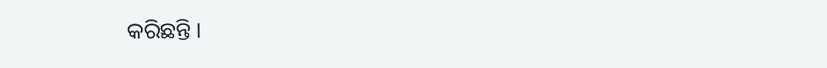କରିଛନ୍ତି ।